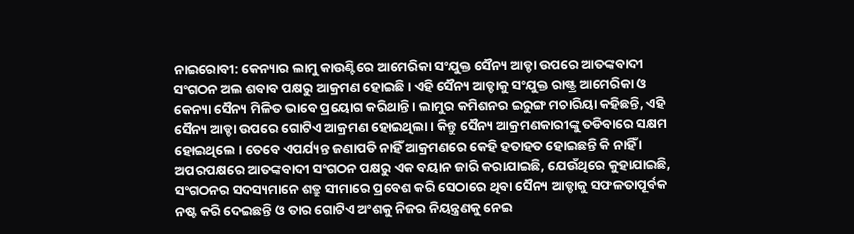ନାଇରୋବୀ: କେନ୍ୟାର ଲାମୁ କାଉଣ୍ଟିରେ ଆମେରିକା ସଂଯୁକ୍ତ ସୈନ୍ୟ ଆଡ୍ଡା ଉପରେ ଆତଙ୍କବାଦୀ ସଂଗଠନ ଅଲ ଶବାବ ପକ୍ଷରୁ ଆକ୍ରମଣ ହୋଇଛି । ଏହି ସୈନ୍ୟ ଆଡ୍ଡାକୁ ସଂଯୁକ୍ତ ରାଷ୍ଟ୍ର ଆମେରିକା ଓ କେନ୍ୟା ସୈନ୍ୟ ମିଳିତ ଭାବେ ପ୍ରୟୋଗ କରିଥାନ୍ତି । ଲାମୁର କମିଶନର ଇରୁଙ୍ଗ ମଚାରିୟା କହିଛନ୍ତି, ଏହି ସୈନ୍ୟ ଆଡ୍ଡା ଉପରେ ଗୋଟିଏ ଆକ୍ରମଣ ହୋଇଥିଲା । କିନ୍ତୁ ସୈନ୍ୟ ଆକ୍ରମଣକାରୀଙ୍କୁ ତଡିବାରେ ସକ୍ଷମ ହୋଇଥିଲେ । ତେବେ ଏପର୍ଯ୍ୟନ୍ତ ଜଣାପଡି ନାହିଁ ଆକ୍ରମଣରେ କେହି ହତାହତ ହୋଇଛନ୍ତି କି ନାହିଁ ।
ଅପରପକ୍ଷରେ ଆତଙ୍କବାଦୀ ସଂଗଠନ ପକ୍ଷରୁ ଏକ ବୟାନ ଜାରି କରାଯାଇଛି, ଯେଉଁଥିରେ କୁହାଯାଇଛି, ସଂଗଠନର ସଦସ୍ୟମାନେ ଶତ୍ରୁ ସୀମାରେ ପ୍ରବେଶ କରି ସେଠାରେ ଥିବା ସୈନ୍ୟ ଆଡ୍ଡାକୁ ସଫଳତାପୂର୍ବକ ନଷ୍ଟ କରି ଦେଇଛନ୍ତି ଓ ତାର ଗୋଟିଏ ଅଂଶକୁ ନିଜର ନିୟନ୍ତ୍ରଣକୁ ନେଇ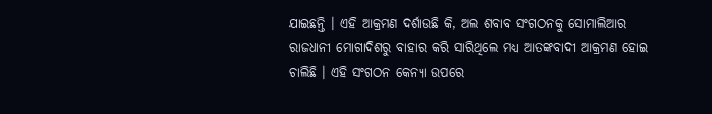ଯାଇଛନ୍ତି । ଏହି ଆକ୍ରମଣ ଦର୍ଶାଉଛି କି, ଅଲ ଶବାବ ସଂଗଠନକୁ ସୋମାଲିଆର ରାଜଧାନୀ ମୋଗାଦିଶରୁ ବାହାର କରି ସାରିଥିଲେ ମଧ୍ୟ ଆତଙ୍କବାଦୀ ଆକ୍ରମଣ ହୋଇ ଚାଲିଛି । ଏହି ସଂଗଠନ କେନ୍ୟା ଉପରେ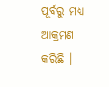ପୂର୍ବରୁ ମଧ୍ୟ ଆକ୍ରମଣ କରିଛି ।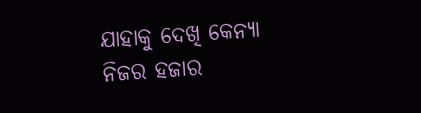ଯାହାକୁ ଦେଖି କେନ୍ୟା ନିଜର ହଜାର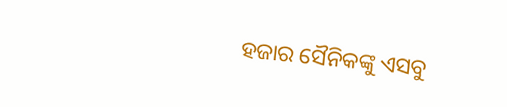ହଜାର ସୈନିକଙ୍କୁ ଏସବୁ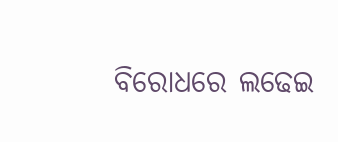ବିରୋଧରେ ଲଢେଇ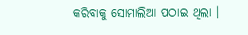କରିବାକୁ ସୋମାଲିଆ ପଠାଇ ଥିଲା ।